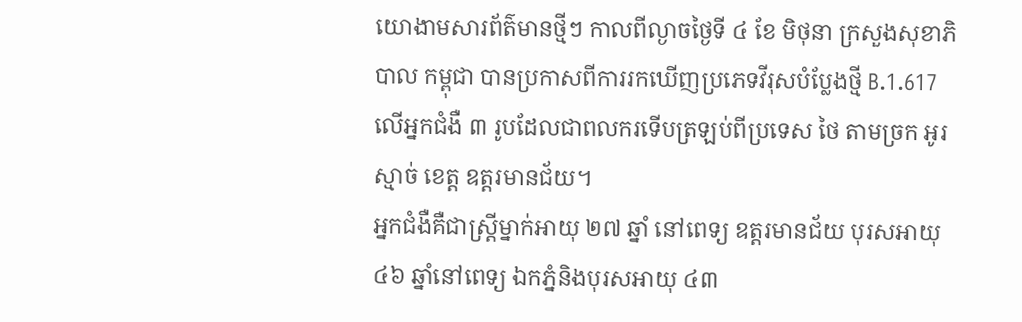យោងាមសារព័ត៌មានថ្មីៗ កាលពីល្ងាចថ្ងៃទី ៤ ខែ មិថុនា ក្រសួងសុខាភិបាល កម្ពុជា បានប្រកាសពីការរកឃើញប្រភេទវីរុសបំប្លែងថ្មី B.1.617 លើអ្នកជំងឺ ៣ រូបដែលជាពលករទើបត្រឡប់ពីប្រទេស ថៃ តាមច្រក អូរស្មាច់ ខេត្ត ឧត្តរមានជ័យ។
អ្នកជំងឺគឺជាស្ត្រីម្នាក់អាយុ ២៧ ឆ្នាំ នៅពេទ្យ ឧត្តរមានជ័យ បុរសអាយុ ៤៦ ឆ្នាំនៅពេទ្យ ឯកភ្នំនិងបុរសអាយុ ៤៣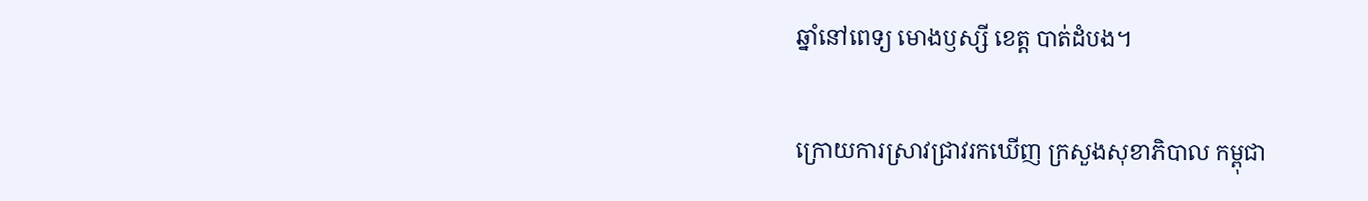ឆ្នាំនៅពេទ្យ មោងឫស្សី ខេត្ត បាត់ដំបង។

ក្រោយការស្រាវជ្រាវរកឃើញ ក្រសួងសុខាភិបាល កម្ពុជា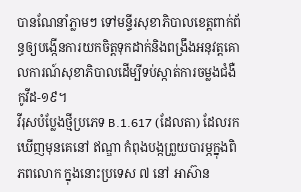បានណែនាំភ្លាមៗ ទៅមន្ទីរសុខាភិបាលខេត្តពាក់ព័ន្ធឲ្យបង្កើនការយកចិត្តទុកដាក់និងពង្រឹងអនុវត្តគោលការណ៍សុខាភិបាលដើម្បីទប់ស្កាត់ការចម្លងជំងឺកូវីដ-១៩។
វីរុសបំប្លែងថ្មីប្រភេទ B.1.617 (ដែលតា) ដែលរកឃើញមុនគេនៅ ឥណ្ឌា កំពុងបង្កព្រួយបារម្ភក្នុងពិភពលោក ក្នុងនោះប្រទេស ៧ នៅ អាស៊ាន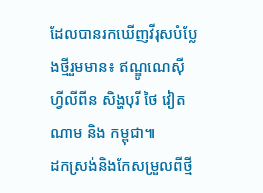ដែលបានរកឃើញវីរុសបំប្លែងថ្មីរួមមាន៖ ឥណ្ឌូណេស៊ី ហ្វីលីពីន សិង្ហបុរី ថៃ វៀតណាម និង កម្ពុជា៕
ដកស្រង់និងកែសម្រួលពីថ្មី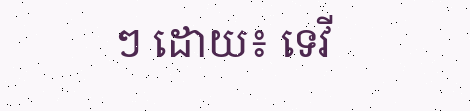ៗ ដោយ៖ ទេវី